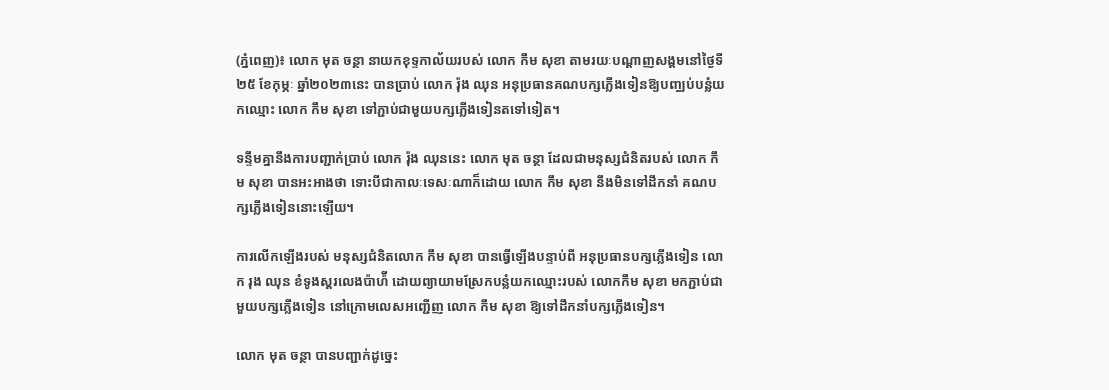(ភ្នំពេញ)៖ លោក មុត ចន្ថា នាយកខុទ្ទកាល័យរបស់ លោក កឹម សុខា តាមរយៈបណ្តាញសង្គមនៅថ្ងៃទី២៥ ខែកុម្ភៈ ឆ្នាំ២០២៣នេះ បានប្រាប់ លោក រ៉ុង ឈុន អនុប្រធានគណបក្សភ្លើងទៀនឱ្យបញ្ឈប់បន្លំយកឈ្មោះ លោក កឹម សុខា ទៅភ្ជាប់ជាមួយបក្សភ្លើងទៀនតទៅទៀត។

ទន្ទឹមគ្នានឹងការបញ្ជាក់ប្រាប់ លោក រ៉ុង ឈុននេះ លោក មុត ចន្ថា ដែលជាមនុស្សជំនិតរបស់ លោក កឹម សុខា បានអះអាងថា ទោះបីជាកាលៈទេសៈណាក៏ដោយ លោក កឹម សុខា នឹងមិនទៅដឹកនាំ គណបក្សភ្លើងទៀននោះឡើយ។

ការលើកឡើងរបស់ មនុស្សជំនិតលោក កឹម សុខា បានធ្វើឡើងបន្ទាប់ពី អនុប្រធានបក្សភ្លើងទៀន លោក រុង ឈុន ខំទូងស្គរលេងប៉ាហ៉ី ដោយព្យាយាមស្រែកបន្លំយកឈ្មោះរបស់ លោកកឹម សុខា មកភ្ជាប់ជាមួយបក្សភ្លើងទៀន នៅក្រោមលេសអញ្ជើញ លោក កឹម សុខា ឱ្យទៅដឹកនាំបក្សភ្លើងទៀន។

លោក មុត ចន្ថា បានបញ្ជាក់ដូច្នេះ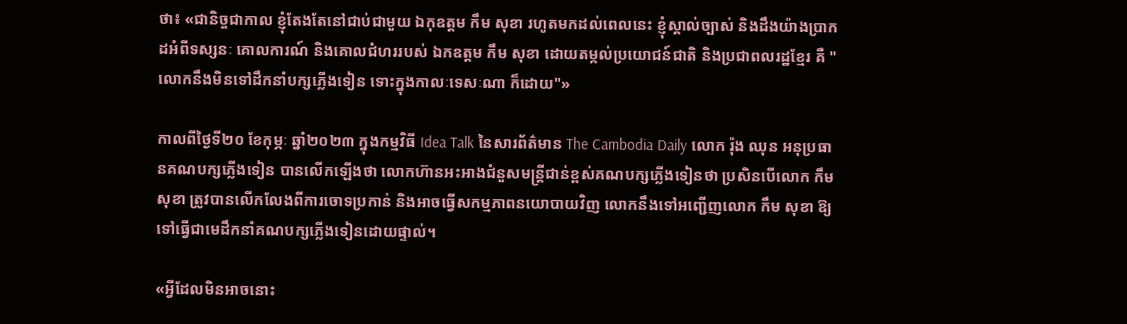ថា៖ «ជានិច្ចជាកាល ខ្ញុំតែងតែនៅជាប់ជាមួយ ឯកុឧត្តម កឹម សុខា រហូតមកដល់ពេលនេះ ខ្ញុំស្គាល់ច្បាស់ និងដឹងយ៉ាងប្រាកដអំពីទស្សនៈ គោលការណ៍ និងគោលជំហររបស់ ឯកឧត្តម កឹម សុខា ដោយតម្កល់ប្រយោជន៍ជាតិ និងប្រជាពលរដ្ឋខ្មែរ គឺ "លោកនឹងមិនទៅដឹកនាំបក្សភ្លើងទៀន ទោះក្នុងកាលៈទេសៈណា ក៏ដោយ"»

កាលពីថ្ងៃទី២០ ខែកុម្ភៈ ឆ្នាំ២០២៣ ក្នុងកម្មវិធី Idea Talk នៃសារព័ត៌មាន The Cambodia Daily លោក រ៉ុង ឈុន អនុប្រធានគណបក្សភ្លើងទៀន បានលើកឡើងថា លោកហ៊ានអះអាងជំនួសមន្ត្រីជាន់ខ្ពស់គណបក្សភ្លើងទៀនថា ប្រសិនបើលោក កឹម សុខា ត្រូវបានលើកលែងពីការចោទប្រកាន់ និងអាចធ្វើសកម្មភាពនយោបាយវិញ លោកនឹងទៅអញ្ជើញលោក កឹម សុខា ឱ្យទៅធ្វើជាមេដឹកនាំគណបក្សភ្លើងទៀនដោយផ្ទាល់។

«អ្វីដែលមិនអាចនោះ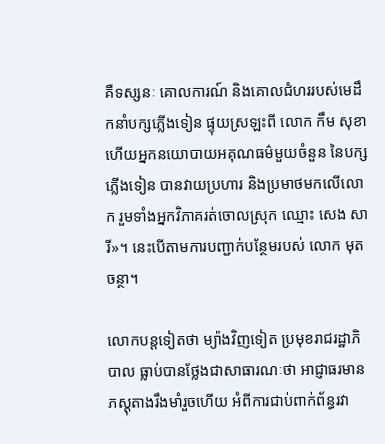គឺទស្សនៈ គោលការណ៍ និងគោលជំហររបស់មេដឹកនាំបក្សភ្លើងទៀន ផ្ទុយស្រឡះពី លោក កឹម សុខា ហើយអ្នកនយោបាយអគុណធម៌មួយចំនួន នៃបក្សភ្លើងទៀន បានវាយប្រហារ និងប្រមាថមកលើលោក រួមទាំងអ្នកវិភាគរត់ចោលស្រុក ឈ្មោះ សេង សារី»។ នេះបើតាមការបញ្ជាក់បន្ថែមរបស់ លោក មុត ចន្ថា។

លោកបន្តទៀតថា ម្យ៉ាងវិញទៀត ប្រមុខរាជរដ្ឋាភិបាល ធ្លាប់បានថ្លែងជាសាធារណៈថា អាជ្ញាធរមានភស្តុតាងរឹងមាំរួចហើយ អំពីការជាប់ពាក់ព័ន្ធរវា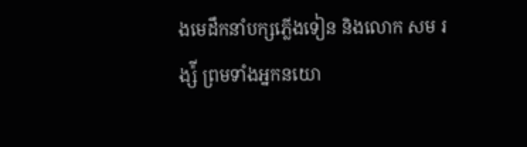ងមេដឹកនាំបក្សភ្លើងទៀន និងលោក សម រង្ស៉ី ព្រមទាំងអ្នកនយោ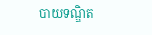បាយទណ្ឌិត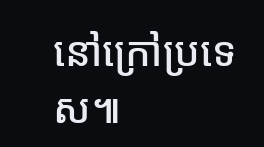នៅក្រៅប្រទេស៕